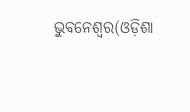ଭୁବନେଶ୍ୱର(ଓଡ଼ିଶା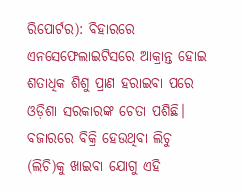ରିପୋର୍ଟର): ବିହାରରେ ଏନସେଫେଲାଇଟିସରେ ଆକ୍ରାନ୍ତ ହୋଇ ଶତାଧିକ ଶିଶୁ ପ୍ରାଣ ହରାଇବା ପରେ ଓଡ଼ିଶା ସରକାରଙ୍କ ଚେତା ପଶିଛି। ବଜାରରେ ବିକ୍ରି ହେଉଥିବା ଲିଚୁ (ଲିଚି)କୁ ଖାଇବା ଯୋଗୁ ଏହି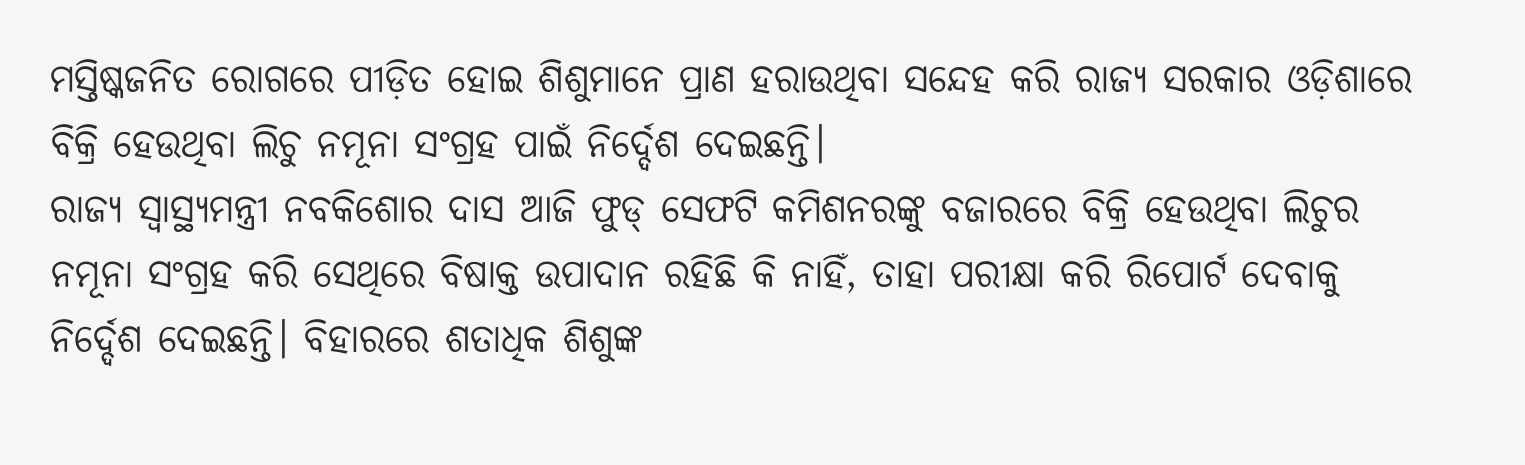ମସ୍ତିଷ୍କଜନିତ ରୋଗରେ ପୀଡ଼ିତ ହୋଇ ଶିଶୁମାନେ ପ୍ରାଣ ହରାଉଥିବା ସନ୍ଦେହ କରି ରାଜ୍ୟ ସରକାର ଓଡ଼ିଶାରେ ବିକ୍ରି ହେଉଥିବା ଲିଚୁ ନମୂନା ସଂଗ୍ରହ ପାଇଁ ନିର୍ଦ୍ଦେଶ ଦେଇଛନ୍ତି।
ରାଜ୍ୟ ସ୍ୱାସ୍ଥ୍ୟମନ୍ତ୍ରୀ ନବକିଶୋର ଦାସ ଆଜି ଫୁଡ୍ ସେଫଟି କମିଶନରଙ୍କୁ ବଜାରରେ ବିକ୍ରି ହେଉଥିବା ଲିଚୁର ନମୂନା ସଂଗ୍ରହ କରି ସେଥିରେ ବିଷାକ୍ତ ଉପାଦାନ ରହିଛି କି ନାହିଁ, ତାହା ପରୀକ୍ଷା କରି ରିପୋର୍ଟ ଦେବାକୁ ନିର୍ଦ୍ଦେଶ ଦେଇଛନ୍ତି। ବିହାରରେ ଶତାଧିକ ଶିଶୁଙ୍କ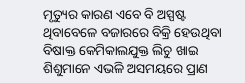ମୃତ୍ୟୁର କାରଣ ଏବେ ବି ଅସ୍ପଷ୍ଟ ଥିବାବେଳେ ବଜାରରେ ବିକ୍ରି ହେଉଥିବା ବିଷାକ୍ତ କେମିକାଲଯୁକ୍ତ ଲିଚୁ ଖାଇ ଶିଶୁମାନେ ଏଭଳି ଅସମୟରେ ପ୍ରାଣ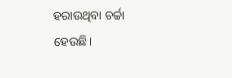ହରାଉଥିବା ଚର୍ଚ୍ଚା ହେଉଛି।